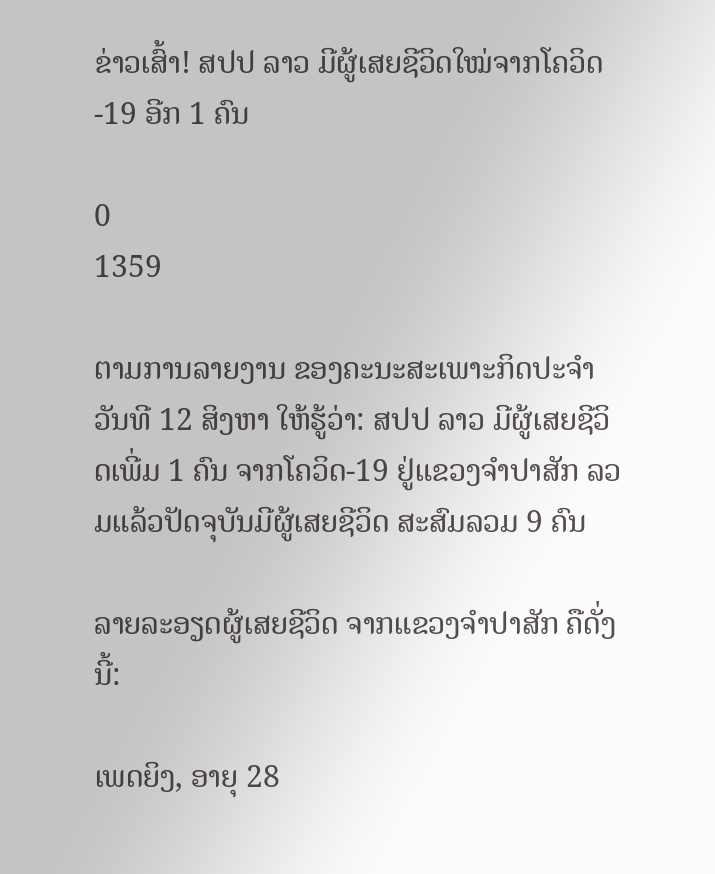ຂ່າວເສົ້າ! ສປປ ລາວ ມີຜູ້ເສຍຊີວິດໃໝ່ຈາກໂຄວິດ-19 ອີກ 1 ຄົນ

0
1359

ຕາມການລາຍງານ ຂອງຄະນະສະເພາະກິດປະຈຳວັນທີ 12 ສິງຫາ ໃຫ້ຮູ້ວ່າ: ສປປ ລາວ ມີຜູ້ເສຍຊີວິດເພີ່ມ 1 ຄົນ ຈາກໂຄວິດ-19 ຢູ່ແຂວງຈຳປາສັກ ລວມແລ້ວປັດຈຸບັນມີຜູ້ເສຍຊີວິດ ສະສົມລວມ 9 ຄົນ

ລາຍລະອຽດຜູ້ເສຍຊີວິດ ຈາກແຂວງຈຳປາສັກ ຄືດັ່ງນີ້:

ເພດຍິງ, ອາຍຸ 28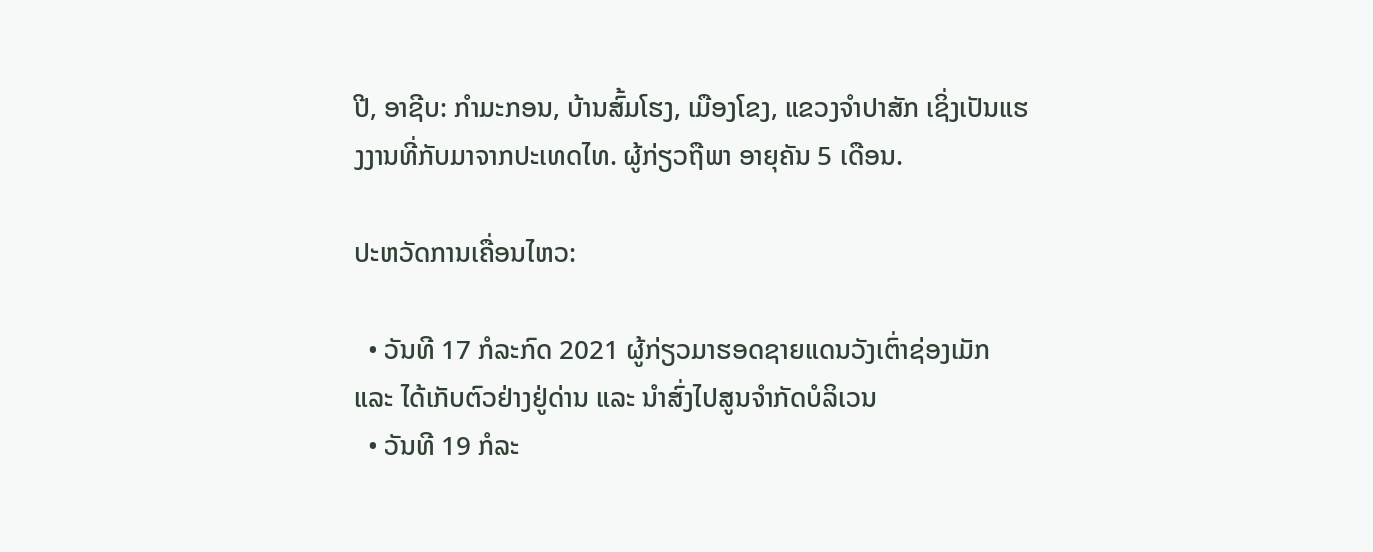ປີ, ອາຊີບ: ກຳມະກອນ, ບ້ານສົ້ມໂຮງ, ເມືອງໂຂງ, ແຂວງຈຳປາສັກ ເຊິ່ງເປັນແຮງງານທີ່ກັບມາຈາກປະເທດໄທ. ຜູ້ກ່ຽວຖືພາ ອາຍຸຄັນ 5 ເດືອນ.

ປະຫວັດການເຄື່ອນໄຫວ:

  • ວັນທີ 17 ກໍລະກົດ 2021 ຜູ້ກ່ຽວມາຮອດຊາຍແດນວັງເຕົ່າຊ່ອງເມັກ ແລະ ໄດ້ເກັບຕົວຢ່າງຢູ່ດ່ານ ແລະ ນຳສົ່ງໄປສູນຈຳກັດບໍລິເວນ
  • ວັນທີ 19 ກໍລະ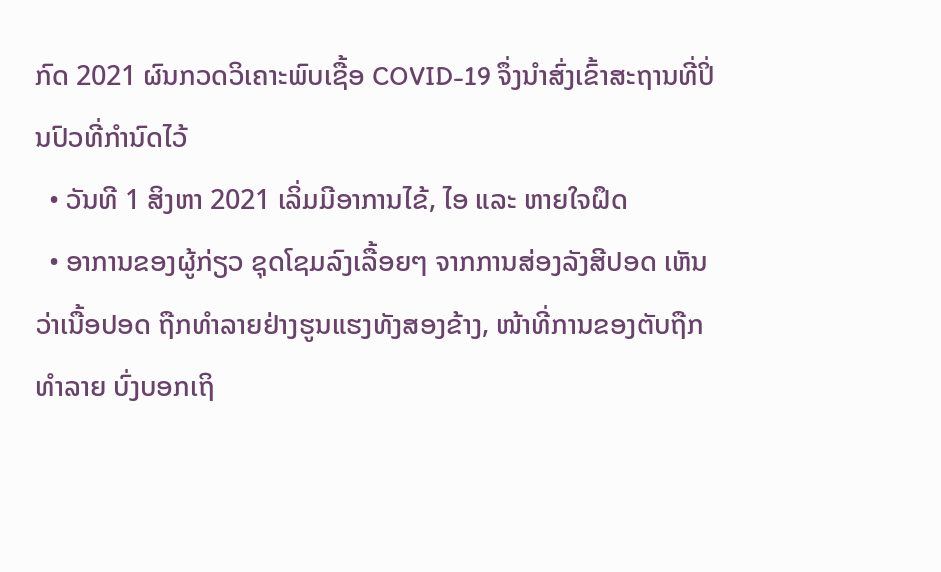ກົດ 2021 ຜົນກວດວິເຄາະພົບເຊື້ອ COVID-19 ຈຶ່ງນຳສົ່ງເຂົ້າສະຖານທີ່ປິ່ນປົວທີ່ກຳນົດໄວ້
  • ວັນທີ 1 ສິງຫາ 2021 ເລິ່ມມີອາການໄຂ້, ໄອ ແລະ ຫາຍໃຈຝຶດ
  • ອາການຂອງຜູ້ກ່ຽວ ຊຸດໂຊມລົງເລື້ອຍໆ ຈາກການສ່ອງລັງສີປອດ ເຫັນວ່າເນື້ອປອດ ຖືກທຳລາຍຢ່າງຮູນແຮງທັງສອງຂ້າງ, ໜ້າທີ່ການຂອງຕັບຖືກທຳລາຍ ບົ່ງບອກເຖິ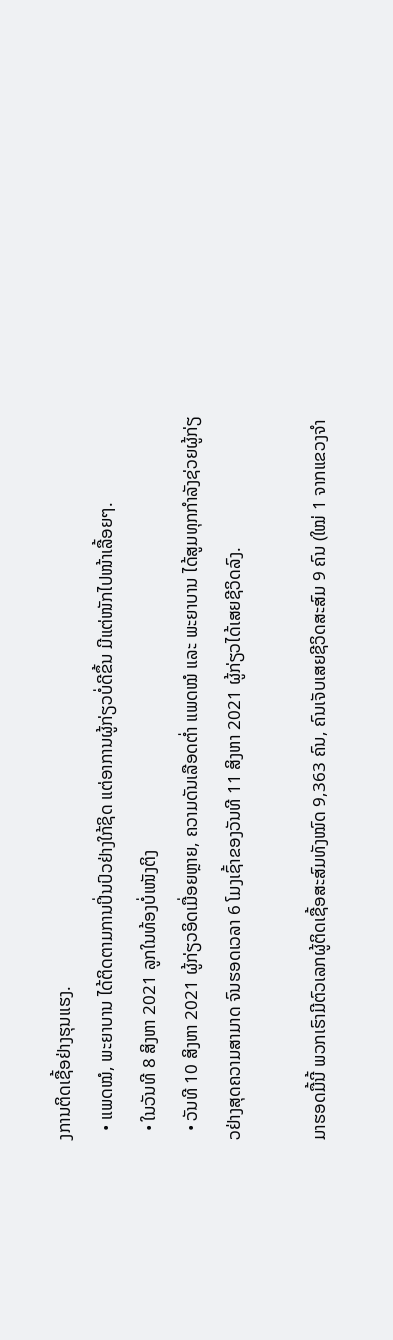ງການຕິດເຊື້ອຢ່າງຮຸນແຮງ.
  • ແພດໝໍ, ພະຍາບານ ໄດ້ຕິດຕາມການປິ່ນປົວຢ່າງໃກ້ຊິດ ແຕ່ອາການຜູ້ກ່ຽວບໍ່ດີຂຶ້ນ ມີແຕ່ໜັກໄປໜ້າເລື້ອຍໆ.
  • ໃນວັນທີ 8 ສິງຫາ 2021 ລູກໃນທ້ອງບໍ່ເໜັງຕິງ
  • ວັນທີ 10 ສິງຫາ 2021 ຜູ້ກ່ຽວອິດເມື່ອຍຫຼາຍ, ຄວາມດັນເລືອດຕ່ຳ ແພດໝໍ ແລະ ພະຍາບານ ໄດ້ສູມທຸກກຳລັງຊ່ວຍຜູ້ກ່ຽວຢ່າງສຸດຄວາມສາມາດ ຈົນຮອດເວລາ 6 ໂມງເຊົ້າຂອງວັນທີ 11 ສິງຫາ 2021 ຜູ້ກ່ຽວໄດ້ເສຍຊີວິດລົງ.

ມາຮອດມື້ນີ້ ພວກເຮົາມີຕົວເລກຜູ້ຕິດເຊື້ອສະສົມທັງໝົດ 9,363 ຄົນ, ຄົນເຈັບເສຍຊີວິດສະສົມ 9 ຄົນ (ໃໝ່ 1 ຈາກແຂວງຈຳ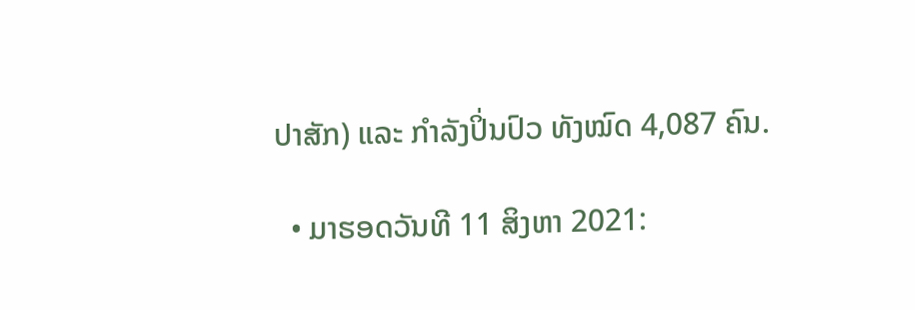ປາສັກ) ແລະ ກໍາລັງປິ່ນປົວ ທັງໝົດ 4,087 ຄົນ.

  • ມາຮອດວັນທີ 11 ສິງຫາ 2021: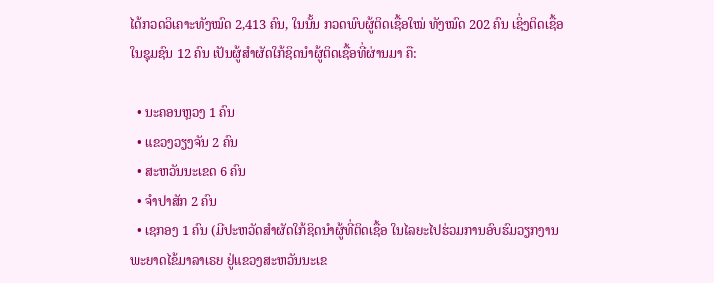ໄດ້ກວດວິເຄາະທັງໝົດ 2,413 ຄົນ, ໃນນັ້ນ ກວດພົບຜູ້ຕິດເຊື້ອໃໝ່ ທັງໝົດ 202 ຄົນ ເຊິ່ງຕິດເຊື້ອ ໃນຊຸມຊົນ 12 ຄົນ ເປັນຜູ້ສຳຜັດໃກ້ຊິດນຳຜູ້ຕິດເຊື້ອທີ່ຜ່ານມາ ຄື:

  • ນະຄອນຫຼວງ 1 ຄົນ
  • ແຂວງວຽງຈັນ 2 ຄົນ
  • ສະຫວັນນະເຂດ 6 ຄົນ
  • ຈຳປາສັກ 2 ຄົນ
  • ເຊກອງ 1 ຄົນ (ມີປະຫວັດສຳຜັດໃກ້ຊິດນຳຜູ້ທີ່ຕິດເຊື້ອ ໃນໄລຍະໄປຮ່ວມການອົບຮົມວຽກງານພະຍາດໄຂ້ມາລາເຣຍ ຢູ່ແຂວງສະຫວັນນະເຂ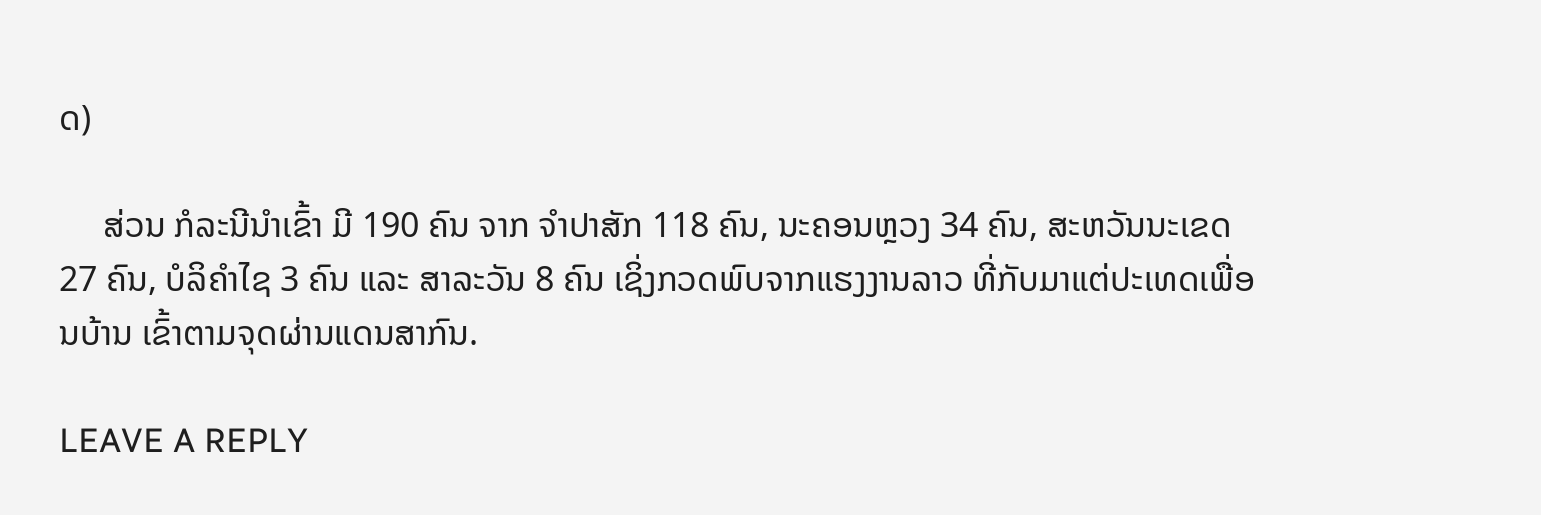ດ)

     ສ່ວນ ກໍລະນີນໍາເຂົ້າ ມີ 190 ຄົນ ຈາກ ຈຳປາສັກ 118 ຄົນ, ນະຄອນຫຼວງ 34 ຄົນ, ສະຫວັນນະເຂດ 27 ຄົນ, ບໍລິຄຳໄຊ 3 ຄົນ ແລະ ສາລະວັນ 8 ຄົນ ເຊິ່ງກວດພົບຈາກແຮງງານລາວ ທີ່ກັບມາແຕ່ປະເທດເພື່ອນບ້ານ ເຂົ້າຕາມຈຸດຜ່ານແດນສາກົນ.

LEAVE A REPLY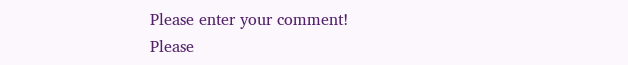Please enter your comment!
Please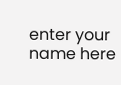enter your name here